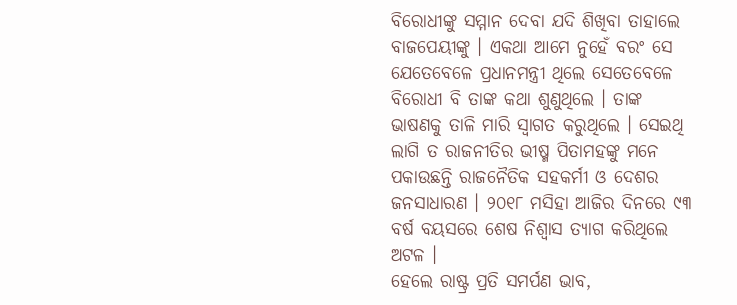ବିରୋଧୀଙ୍କୁ ସମ୍ମାନ ଦେବା ଯଦି ଶିଖିବା ତାହାଲେ ବାଜପେୟୀଙ୍କୁ । ଏକଥା ଆମେ ନୁହେଁ ବରଂ ସେ ଯେତେବେଳେ ପ୍ରଧାନମନ୍ତ୍ରୀ ଥିଲେ ସେତେବେଳେ ବିରୋଧୀ ବି ତାଙ୍କ କଥା ଶୁଣୁଥିଲେ । ତାଙ୍କ ଭାଷଣକୁ ତାଳି ମାରି ସ୍ଵାଗତ କରୁଥିଲେ । ସେଇଥି ଲାଗି ତ ରାଜନୀତିର ଭୀଷ୍ମ ପିତାମହଙ୍କୁ ମନେ ପକାଉଛନ୍ତି ରାଜନୈତିକ ସହକର୍ମୀ ଓ ଦେଶର ଜନସାଧାରଣ । ୨୦୧୮ ମସିହା ଆଜିର ଦିନରେ ୯୩ ବର୍ଷ ବୟସରେ ଶେଷ ନିଶ୍ବାସ ତ୍ୟାଗ କରିଥିଲେ ଅଟଳ ।
ହେଲେ ରାଷ୍ଟ୍ର ପ୍ରତି ସମର୍ପଣ ଭାବ,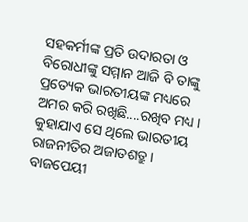ସହକର୍ମୀଙ୍କ ପ୍ରତି ଉଦାରତା ଓ ବିରୋଧୀଙ୍କୁ ସମ୍ମାନ ଆଜି ବି ତାଙ୍କୁ ପ୍ରତ୍ୟେକ ଭାରତୀୟଙ୍କ ମଧ୍ୟରେ ଅମର କରି ରଖିଛି....ରଖିବ ମଧ୍ୟ । କୁହାଯାଏ ସେ ଥିଲେ ଭାରତୀୟ ରାଜନୀତିର ଅଜାତଶତ୍ରୁ । ବାଜପେୟୀ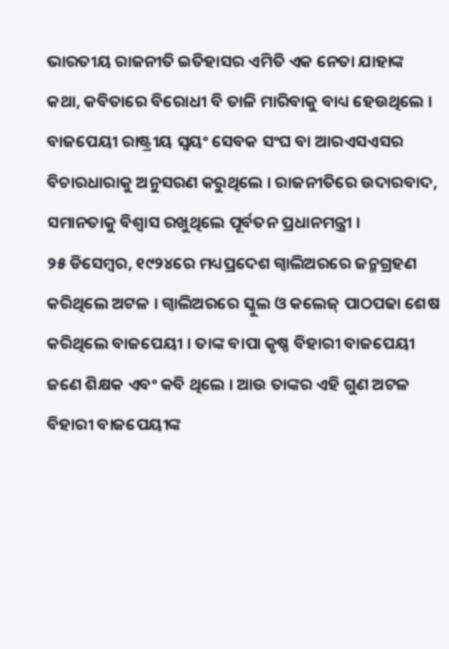ଭାରତୀୟ ରାଜନୀତି ଇତିହାସର ଏମିତି ଏକ ନେତା ଯାହାଙ୍କ କଥା, କବିତାରେ ବିରୋଧୀ ବି ତାଳି ମାରିବାକୁ ବାଧ୍ୟ ହେଉଥିଲେ । ବାଜପେୟୀ ରାଷ୍ଟ୍ରୀୟ ସ୍ୱୟଂ ସେବକ ସଂଘ ବା ଆରଏସଏସର ବିଚାରଧାରାକୁ ଅନୁସରଣ କରୁଥିଲେ । ରାଜନୀତିରେ ଉଦାରବାଦ, ସମାନତାକୁ ବିଶ୍ୱାସ ରଖୁଥିଲେ ପୂର୍ବତନ ପ୍ରଧାନମନ୍ତ୍ରୀ ।
୨୫ ଡିସେମ୍ବର, ୧୯୨୪ରେ ମଧ୍ୟପ୍ରଦେଶ ଗ୍ୱାଲିଅରରେ ଜନ୍ମଗ୍ରହଣ କରିଥିଲେ ଅଟଳ । ଗ୍ୱାଲିଅରରେ ସ୍କୁଲ ଓ କଲେଜ୍ ପାଠପଢା ଶେଷ କରିଥିଲେ ବାଜପେୟୀ । ତାଙ୍କ ବାପା କୃଷ୍ଣ ବିହାରୀ ବାଜପେୟୀ ଜଣେ ଶିକ୍ଷକ ଏବଂ କବି ଥିଲେ । ଆଉ ତାଙ୍କର ଏହି ଗୁଣ ଅଟଳ ବିହାରୀ ବାଜପେୟୀଙ୍କ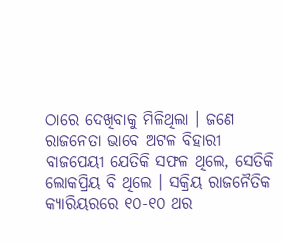ଠାରେ ଦେଖିବାକୁ ମିଳିଥିଲା । ଜଣେ ରାଜନେତା ଭାବେ ଅଟଳ ବିହାରୀ ବାଜପେୟୀ ଯେତିକି ସଫଳ ଥିଲେ, ସେତିକି ଲୋକପ୍ରିୟ ବି ଥିଲେ । ସକ୍ରିୟ ରାଜନୈତିକ କ୍ୟାରିୟରରେ ୧୦-୧୦ ଥର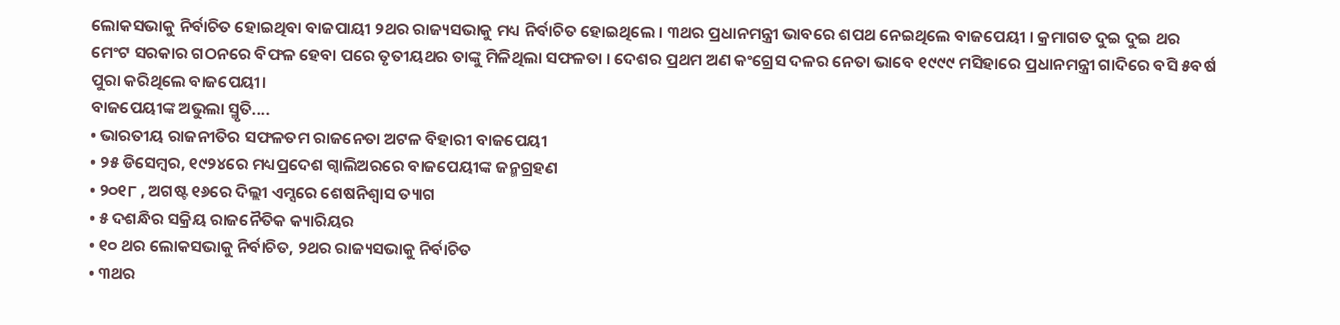ଲୋକସଭାକୁ ନିର୍ବାଚିତ ହୋଇଥିବା ବାଜପାୟୀ ୨ଥର ରାଜ୍ୟସଭାକୁ ମଧ୍ୟ ନିର୍ବାଚିତ ହୋଇଥିଲେ । ୩ଥର ପ୍ରଧାନମନ୍ତ୍ରୀ ଭାବରେ ଶପଥ ନେଇଥିଲେ ବାଜପେୟୀ । କ୍ରମାଗତ ଦୁଇ ଦୁଇ ଥର ମେଂଟ ସରକାର ଗଠନରେ ବିଫଳ ହେବା ପରେ ତୃତୀୟଥର ତାଙ୍କୁ ମିଳିଥିଲା ସଫଳତା । ଦେଶର ପ୍ରଥମ ଅଣ କଂଗ୍ରେସ ଦଳର ନେତା ଭାବେ ୧୯୯୯ ମସିହାରେ ପ୍ରଧାନମନ୍ତ୍ରୀ ଗାଦିରେ ବସି ୫ବର୍ଷ ପୁରା କରିଥିଲେ ବାଜପେୟୀ।
ବାଜପେୟୀଙ୍କ ଅଭୁଲା ସ୍ମୃତି....
• ଭାରତୀୟ ରାଜନୀତିର ସଫଳତମ ରାଜନେତା ଅଟଳ ବିହାରୀ ବାଜପେୟୀ
• ୨୫ ଡିସେମ୍ବର, ୧୯୨୪ରେ ମଧ୍ୟପ୍ରଦେଶ ଗ୍ୱାଲିଅରରେ ବାଜପେୟୀଙ୍କ ଜନ୍ମଗ୍ରହଣ
• ୨୦୧୮ , ଅଗଷ୍ଟ ୧୬ରେ ଦିଲ୍ଲୀ ଏମ୍ସରେ ଶେଷନିଶ୍ବାସ ତ୍ୟାଗ
• ୫ ଦଶନ୍ଧିର ସକ୍ରିୟ ରାଜନୈତିକ କ୍ୟାରିୟର
• ୧୦ ଥର ଲୋକସଭାକୁ ନିର୍ବାଚିତ, ୨ଥର ରାଜ୍ୟସଭାକୁ ନିର୍ବାଚିତ
• ୩ଥର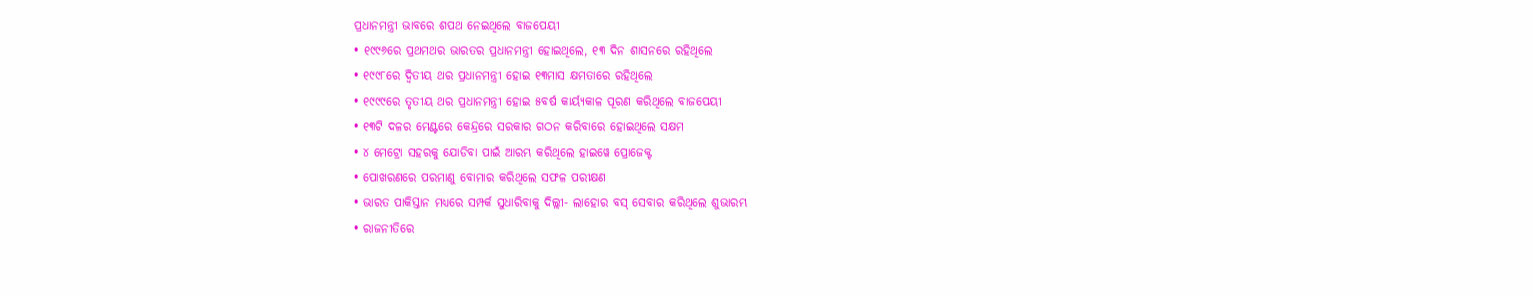ପ୍ରଧାନମନ୍ତ୍ରୀ ଭାବରେ ଶପଥ ନେଇଥିଲେ ବାଜପେୟୀ
• ୧୯୯୬ରେ ପ୍ରଥମଥର ଭାରତର ପ୍ରଧାନମନ୍ତ୍ରୀ ହୋଇଥିଲେ, ୧୩ ଦିନ ଶାସନରେ ରହିଥିଲେ
• ୧୯୯୮ରେ ଦ୍ୱିତୀୟ ଥର ପ୍ରଧାନମନ୍ତ୍ରୀ ହୋଇ ୧୩ମାସ କ୍ଷମତାରେ ରହିଥିଲେ
• ୧୯୯୯ରେ ତୃତୀୟ ଥର ପ୍ରଧାନମନ୍ତ୍ରୀ ହୋଇ ୫ବର୍ଷ କାର୍ୟ୍ୟକାଳ ପୂରଣ କରିଥିଲେ ବାଜପେୟୀ
• ୧୩ଟି ଦଳର ମେଣ୍ଟରେ କେନ୍ଦ୍ରରେ ସରକାର ଗଠନ କରିବାରେ ହୋଇଥିଲେ ସକ୍ଷମ
• ୪ ମେଟ୍ରୋ ସହରକୁ ଯୋଡିବା ପାଇଁ ଆରମ୍ଭ କରିଥିଲେ ହାଇୱେ ପ୍ରୋଜେକ୍ଟ
• ପୋଖରଣରେ ପରମାଣୁ ବୋମାର କରିଥିଲେ ସଫଳ ପରୀକ୍ଷଣ
• ଭାରତ ପାକିସ୍ତାନ ମଧ୍ୟରେ ସମ୍ପର୍କ ସୁଧାରିବାକୁ ଦିଲ୍ଲୀ- ଲାହୋର ବସ୍ ସେବାର କରିଥିଲେ ଶୁଭାରମ୍ଭ
• ରାଜନୀତିରେ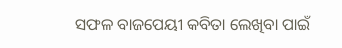ସଫଳ ବାଜପେୟୀ କବିତା ଲେଖିବା ପାଇଁ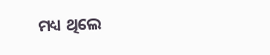ମଧ୍ୟ ଥିଲେ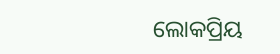ଲୋକପ୍ରିୟ